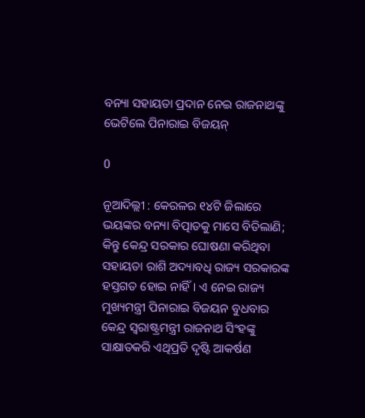ବନ୍ୟା ସହାୟତା ପ୍ରଦାନ ନେଇ ରାଜନାଥଙ୍କୁ ଭେଟିଲେ ପିନାରାଇ ବିଜୟନ୍‍

0

ନୂଆଦିଲ୍ଲୀ : କେରଳର ୧୪ଟି ଜିଲାରେ ଭୟଙ୍କର ବନ୍ୟା ବିତ୍ପାତକୁ ମାସେ ବିତିଲାଣି; କିନ୍ତୁ କେନ୍ଦ୍ର ସରକାର ଘୋଷଣା କରିଥିବା ସହାୟତା ରାଶି ଅଦ୍ୟାବଧି ରାଜ୍ୟ ସରକାରଙ୍କ ହସ୍ତଗତ ହୋଇ ନାହିଁ। ଏ ନେଇ ରାଜ୍ୟ ମୁଖ୍ୟମନ୍ତ୍ରୀ ପିନାରାଇ ବିଜୟନ ବୁଧବାର କେନ୍ଦ୍ର ସ୍ୱରାଷ୍ଟ୍ରମନ୍ତ୍ରୀ ରାଜନାଥ ସିଂହଙ୍କୁ ସାକ୍ଷାତକରି ଏଥିପ୍ରତି ଦୃଷ୍ଟି ଆକର୍ଷଣ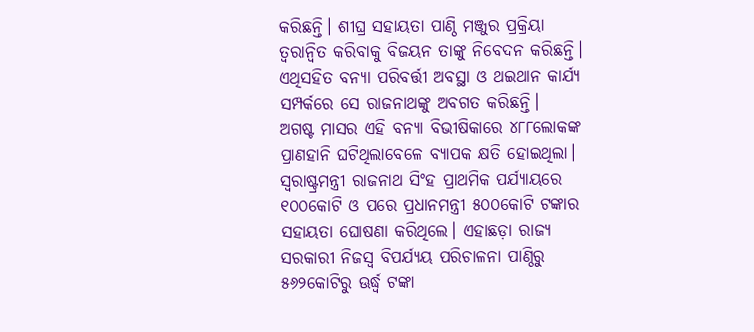କରିଛନ୍ତି। ଶୀଘ୍ର ସହାୟତା ପାଣ୍ଠି ମଞ୍ଜୁର ପ୍ରକ୍ରିୟା ତ୍ୱରାନ୍ୱିତ କରିବାକୁ ବିଜୟନ ତାଙ୍କୁ ନିବେଦନ କରିଛନ୍ତି। ଏଥିସହିତ ବନ୍ୟା ପରିବର୍ତ୍ତୀ ଅବସ୍ଥା ଓ ଥଇଥାନ କାର୍ଯ୍ୟ ସମ୍ପର୍କରେ ସେ ରାଜନାଥଙ୍କୁ ଅବଗତ କରିଛନ୍ତି।
ଅଗଷ୍ଟ ମାସର ଏହି ବନ୍ୟା ବିଭୀଷିକାରେ ୪୮୮ଲୋକଙ୍କ ପ୍ରାଣହାନି ଘଟିଥିଲାବେଳେ ବ୍ୟାପକ କ୍ଷତି ହୋଇଥିଲା। ସ୍ୱରାଷ୍ଟ୍ରମନ୍ତ୍ରୀ ରାଜନାଥ ସିଂହ ପ୍ରାଥମିକ ପର୍ଯ୍ୟାୟରେ ୧୦୦କୋଟି ଓ ପରେ ପ୍ରଧାନମନ୍ତ୍ରୀ ୫୦୦କୋଟି ଟଙ୍କାର ସହାୟତା ଘୋଷଣା କରିଥିଲେ। ଏହାଛଡ଼ା ରାଜ୍ୟ ସରକାରୀ ନିଜସ୍ୱ ବିପର୍ଯ୍ୟୟ ପରିଚାଳନା ପାଣ୍ଠିରୁ ୫୬୨କୋଟିରୁ ଊର୍ଦ୍ଧ୍ବ ଟଙ୍କା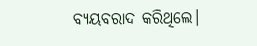ବ୍ୟୟବରାଦ କରିଥିଲେ।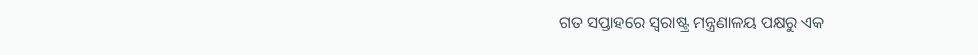ଗତ ସପ୍ତାହରେ ସ୍ୱରାଷ୍ଟ୍ର ମନ୍ତ୍ରଣାଳୟ ପକ୍ଷରୁ ଏକ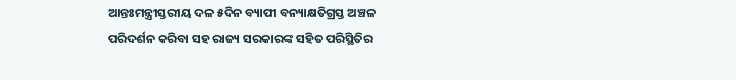ଆନ୍ତଃମନ୍ତ୍ରୀସ୍ତରୀୟ ଦଳ ୫ଦିନ ବ୍ୟାପୀ ବନ୍ୟାକ୍ଷତିଗ୍ରସ୍ତ ଅଞ୍ଚଳ ପରିଦର୍ଶନ କରିବା ସହ ରାଜ୍ୟ ସରକାରଙ୍କ ସହିତ ପରିସ୍ଥିତିର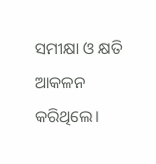ସମୀକ୍ଷା ଓ କ୍ଷତି ଆକଳନ କରିଥିଲେ।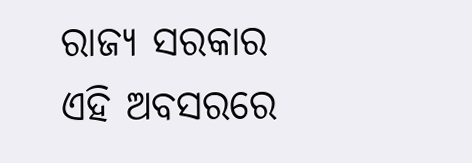ରାଜ୍ୟ ସରକାର ଏହି ଅବସରରେ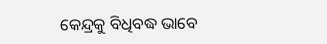କେନ୍ଦ୍ରକୁ ବିଧିବଦ୍ଧ ଭାବେ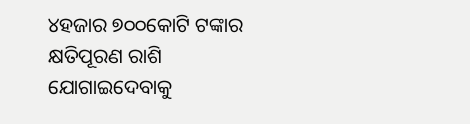୪ହଜାର ୭୦୦କୋଟି ଟଙ୍କାର କ୍ଷତିପୂରଣ ରାଶି ଯୋଗାଇଦେବାକୁ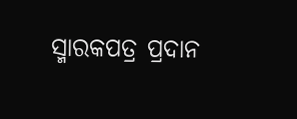ସ୍ମାରକପତ୍ର ପ୍ରଦାନ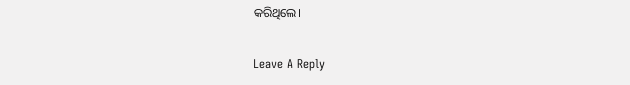କରିଥିଲେ।

Leave A Reply